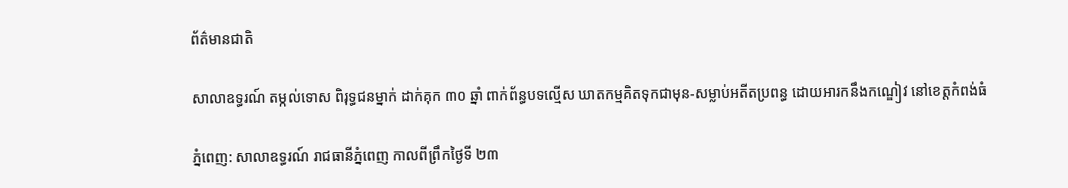ព័ត៌មានជាតិ

សាលាឧទ្ធរណ៍ តម្កល់ទោស ពិរុទ្ធជនម្នាក់ ដាក់គុក ៣០ ឆ្នាំ ពាក់ព័ន្ធបទល្មើស ឃាតកម្មគិតទុកជាមុន-សម្លាប់អតីតប្រពន្ធ ដោយអារកនឹងកណ្ឌៀវ នៅខេត្តកំពង់ធំ

ភ្នំពេញ: សាលាឧទ្ធរណ៍ រាជធានីភ្នំពេញ កាលពីព្រឹកថ្ងៃទី ២៣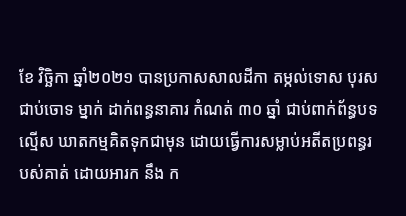ខែ វិច្ឆិកា ឆ្នាំ២០២១ បានប្រកាសសាលដីកា តម្កល់ទោស បុរសជាប់ចោទ ម្នាក់ ដាក់ពន្ធនាគារ កំណត់ ៣០ ឆ្នាំ ជាប់ពាក់ព័ន្ធបទល្មើស ឃាតកម្មគិតទុកជាមុន ដោយធ្វើការសម្លាប់អតីតប្រពន្ធរបស់គាត់ ដោយអារក នឹង ក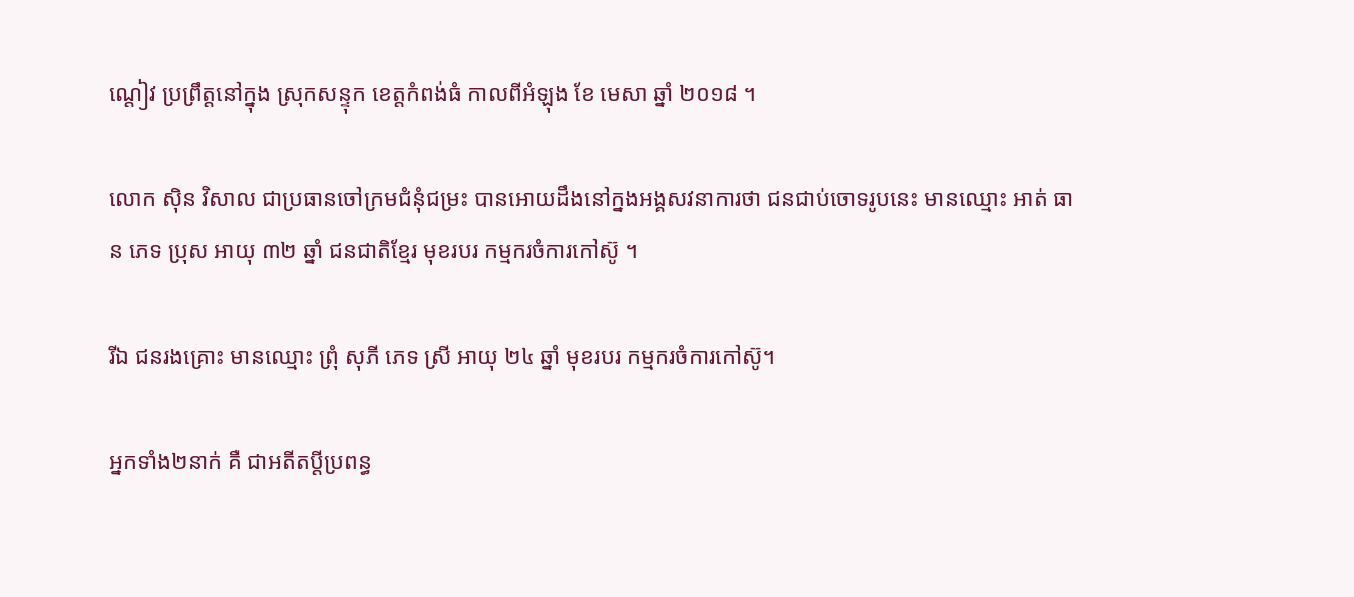ណ្តៀវ ប្រព្រឹត្តនៅក្នុង ស្រុកសន្ទុក ខេត្តកំពង់ធំ កាលពីអំឡុង ខែ មេសា ឆ្នាំ ២០១៨ ។

លោក សុិន វិសាល ជាប្រធានចៅក្រមជំនុំជម្រះ បានអោយដឹងនៅក្នងអង្គសវនាការថា ជនជាប់ចោទរូបនេះ មានឈ្មោះ អាត់ ធាន ភេទ ប្រុស អាយុ ៣២ ឆ្នាំ ជនជាតិខ្មែរ មុខរបរ កម្មករចំការកៅស៊ូ ។

រីឯ ជនរងគ្រោះ មានឈ្មោះ ព្រុំ សុភី ភេទ ស្រី អាយុ ២៤ ឆ្នាំ មុខរបរ កម្មករចំការកៅស៊ូ។

អ្នកទាំង២នាក់ គឺ ជាអតីតប្តីប្រពន្ធ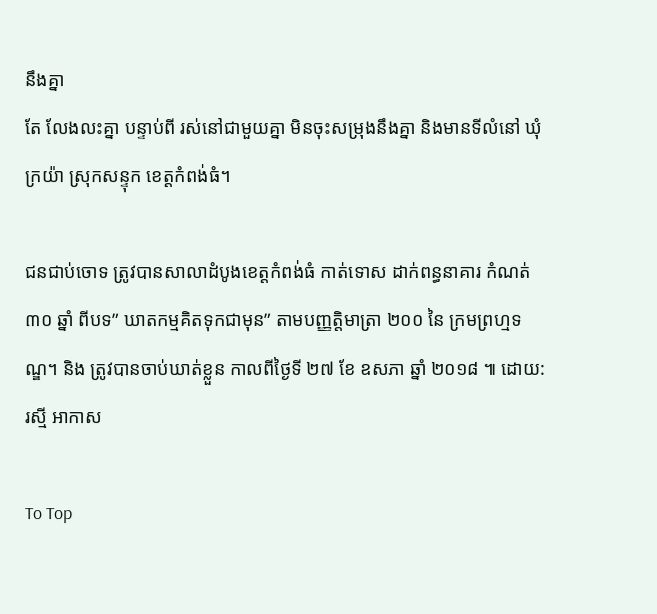នឹងគ្នា
តែ លែងលះគ្នា បន្ទាប់ពី រស់នៅជាមួយគ្នា មិនចុះសម្រុងនឹងគ្នា និងមានទីលំនៅ ឃុំក្រយ៉ា ស្រុកសន្ទុក ខេត្តកំពង់ធំ។

ជនជាប់ចោទ ត្រូវបានសាលាដំបូងខេត្តកំពង់ធំ កាត់ទោស ដាក់ពន្ធនាគារ កំណត់ ៣០ ឆ្នាំ ពីបទ” ឃាតកម្មគិតទុកជាមុន” តាមបញ្ញត្តិមាត្រា ២០០ នៃ ក្រមព្រហ្មទណ្ឌ។ និង ត្រូវបានចាប់ឃាត់ខ្លួន កាលពីថ្ងៃទី ២៧ ខែ ឧសភា ឆ្នាំ ២០១៨ ៕ ដោយ: រស្មី អាកាស

To Top